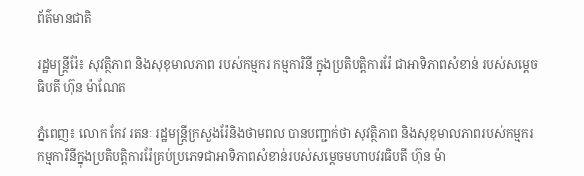ព័ត៌មានជាតិ

រដ្ឋមន្រ្តីរ៉ែ៖ សុវត្ថិភាព និងសុខុមាលភាព របស់កម្មករ កម្មការិនី ក្នុងប្រតិបត្តិការរ៉ែ ជាអាទិភាពសំខាន់ របស់សម្តេចធិបតី ហ៊ុន ម៉ាណែត

ភ្នំពេញ៖ លោក កែវ រតនៈ រដ្ឋមន្រ្តីក្រសួងរ៉ែនិងថាមពល បានបញ្ជាក់ថា សុវត្ថិភាព និងសុខុមាលភាពរបស់កម្មករ កម្មការិនីក្នុងប្រតិបត្តិការរ៉ែគ្រប់ប្រភេទជាអាទិភាពសំខាន់របស់សម្តេចមហាបវរធិបតី ហ៊ុន ម៉ា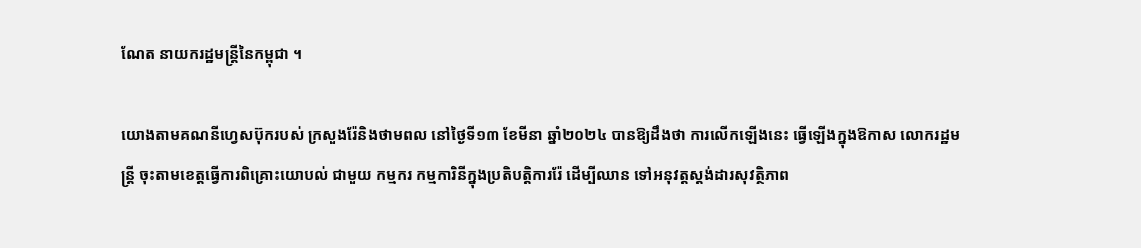ណែត នាយករដ្ឋមន្រ្តីនៃកម្ពុជា ។

យោងតាមគណនីហ្វេសប៊ុករបស់ ក្រសួងរ៉ែនិងថាមពល នៅថ្ងៃទី១៣ ខែមីនា ឆ្នាំ២០២៤ បានឱ្យដឹងថា ការលើកឡើងនេះ ធ្វើឡើងក្នុងឱកាស លោករដ្ឋមន្រ្តី ចុះតាមខេត្តធ្វើការពិគ្រោះយោបល់ ជាមួយ កម្មករ កម្មការិនីក្នុងប្រតិបត្តិការរ៉ែ ដើម្បីឈាន ទៅអនុវត្តស្តង់ដារសុវត្ថិភាព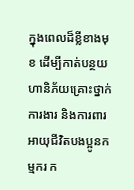ក្នុងពេលដ៏ខ្លីខាងមុខ ដើម្បីកាត់បន្ថយហានិភ័យគ្រោះថ្នាក់ការងារ និងការពារអាយុជីវិតបងប្អូនកម្មករ ក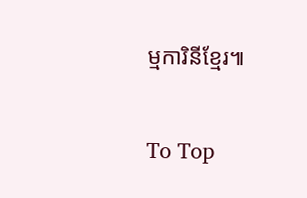ម្មការិនីខ្មែរ៕

To Top